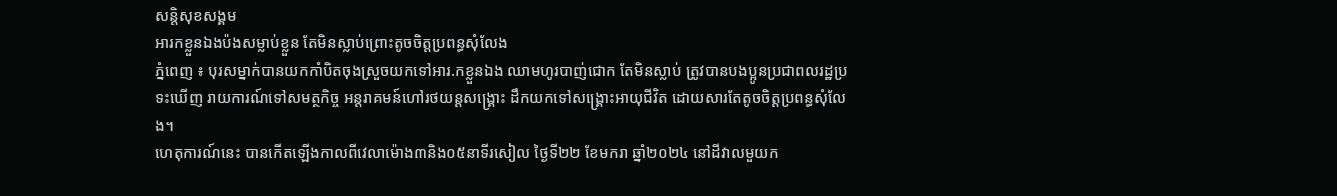សន្តិសុខសង្គម
អារកខ្លួនឯងប៉ងសម្លាប់ខ្លួន តែមិនស្លាប់ព្រោះតូចចិត្តប្រពន្ធសុំលែង
ភ្នំពេញ ៖ បុរសម្នាក់បានយកកាំបិតចុងស្រួចយកទៅអារ.កខ្លួនឯង ឈាមហូរបាញ់ជោក តែមិនស្លាប់ ត្រូវបានបងប្អូនប្រជាពលរដ្ឋប្រទះឃើញ រាយការណ៍ទៅសមត្ថកិច្ច អន្តរាគមន៍ហៅរថយន្តសង្គ្រោះ ដឹកយកទៅសង្គ្រោះអាយុជីវិត ដោយសារតែតូចចិត្តប្រពន្ធសុំលែង។
ហេតុការណ៍នេះ បានកើតឡើងកាលពីវេលាម៉ោង៣និង០៥នាទីរសៀល ថ្ងៃទី២២ ខែមករា ឆ្នាំ២០២៤ នៅដីវាលមួយក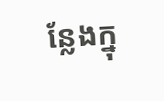ន្លែងក្នុ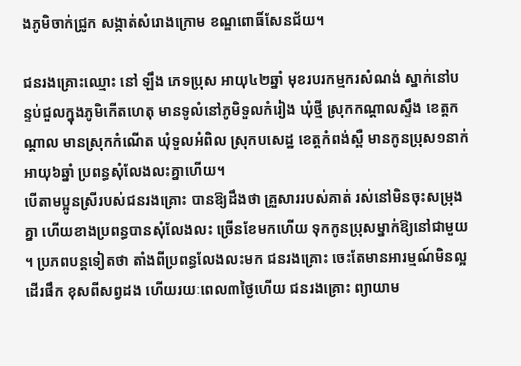ងភូមិចាក់ជ្រូក សង្កាត់សំរោងក្រោម ខណ្ឌពោធិ៍សែនជ័យ។

ជនរងគ្រោះឈ្មោះ នៅ ឡឹង ភេទប្រុស អាយុ៤២ឆ្នាំ មុខរបរកម្មករសំណង់ ស្នាក់នៅបន្ទប់ជួលក្នុងភូមិកើតហេតុ មានទូលំនៅភូមិទួលកំរៀង ឃុំថ្មី ស្រុកកណ្តាលស្ទឹង ខេត្តកណ្តាល មានស្រុកកំណើត ឃុំទួលអំពិល ស្រុកបសេដ្ឋ ខេត្តកំពង់ស្ពឺ មានកូនប្រុស១នាក់ អាយុ៦ឆ្នាំ ប្រពន្ធសុំលែងលះគ្នាហើយ។
បើតាមប្អូនស្រីរបស់ជនរងគ្រោះ បានឱ្យដឹងថា គ្រួសាររបស់គាត់ រស់នៅមិនចុះសម្រុងគ្នា ហើយខាងប្រពន្ធបានសុំលែងលះ ច្រើនខែមកហើយ ទុកកូនប្រុសម្នាក់ឱ្យនៅជាមួយ ។ ប្រភពបន្តទៀតថា តាំងពីប្រពន្ធលែងលះមក ជនរងគ្រោះ ចេះតែមានអារម្មណ៍មិនល្អ ដើរផឹក ខុសពីសព្វដង ហើយរយៈពេល៣ថ្ងៃហើយ ជនរងគ្រោះ ព្យាយាម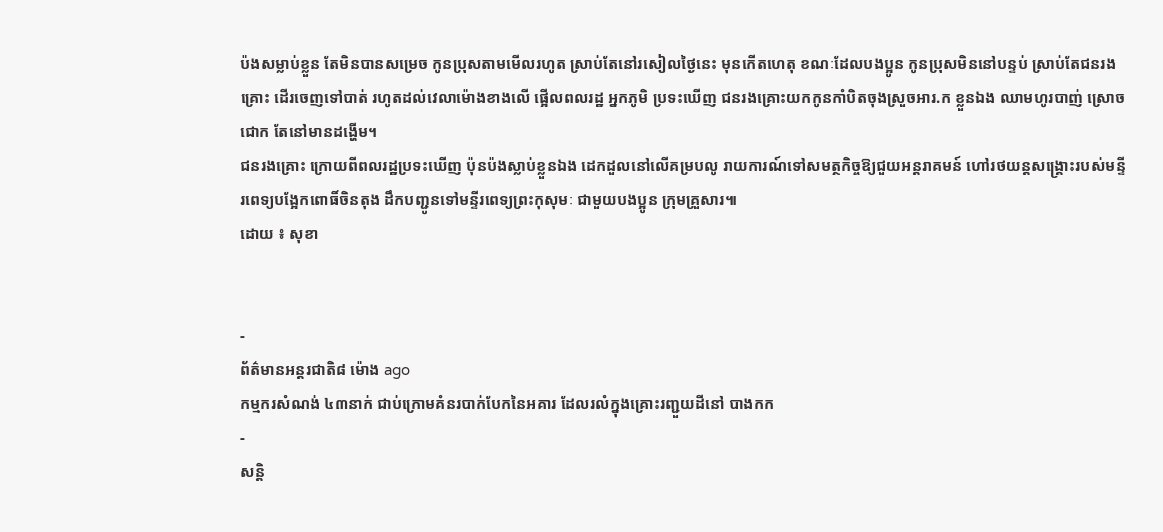ប៉ងសម្លាប់ខ្លួន តែមិនបានសម្រេច កូនប្រុសតាមមើលរហូត ស្រាប់តែនៅរសៀលថ្ងៃនេះ មុនកើតហេតុ ខណៈដែលបងប្អូន កូនប្រុសមិននៅបន្ទប់ ស្រាប់តែជនរងគ្រោះ ដើរចេញទៅបាត់ រហូតដល់វេលាម៉ោងខាងលើ ផ្អើលពលរដ្ឋ អ្នកភូមិ ប្រទះឃើញ ជនរងគ្រោះយកកូនកាំបិតចុងស្រួចអារ.ក ខ្លួនឯង ឈាមហូរបាញ់ ស្រោចជោក តែនៅមានដង្ហើម។
ជនរងគ្រោះ ក្រោយពីពលរដ្ឋប្រទះឃើញ ប៉ុនប៉ងស្លាប់ខ្លួនឯង ដេកដួលនៅលើគម្របលូ រាយការណ៍ទៅសមត្ថកិច្ចឱ្យជួយអន្តរាគមន៍ ហៅរថយន្តសង្គ្រោះរបស់មន្ទីរពេទ្យបង្អែកពោធិ៍ចិនតុង ដឹកបញ្ជូនទៅមន្ទីរពេទ្យព្រះកុសុមៈ ជាមួយបងប្អូន ក្រុមគ្រួសារ៕
ដោយ ៖ សុខា


-
ព័ត៌មានអន្ដរជាតិ៨ ម៉ោង ago
កម្មករសំណង់ ៤៣នាក់ ជាប់ក្រោមគំនរបាក់បែកនៃអគារ ដែលរលំក្នុងគ្រោះរញ្ជួយដីនៅ បាងកក
-
សន្តិ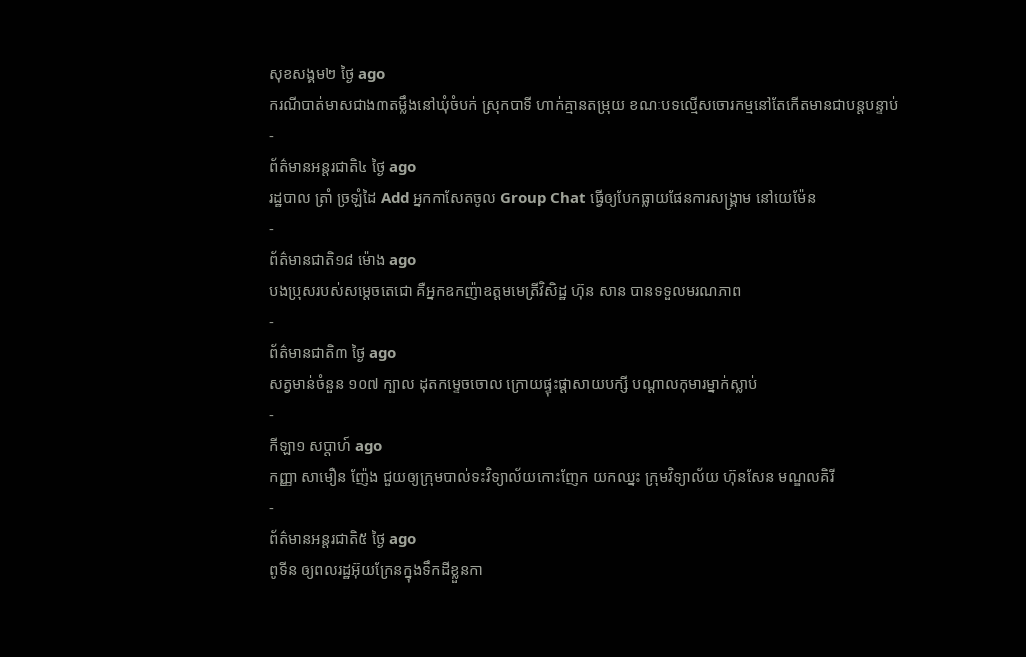សុខសង្គម២ ថ្ងៃ ago
ករណីបាត់មាសជាង៣តម្លឹងនៅឃុំចំបក់ ស្រុកបាទី ហាក់គ្មានតម្រុយ ខណៈបទល្មើសចោរកម្មនៅតែកើតមានជាបន្តបន្ទាប់
-
ព័ត៌មានអន្ដរជាតិ៤ ថ្ងៃ ago
រដ្ឋបាល ត្រាំ ច្រឡំដៃ Add អ្នកកាសែតចូល Group Chat ធ្វើឲ្យបែកធ្លាយផែនការសង្គ្រាម នៅយេម៉ែន
-
ព័ត៌មានជាតិ១៨ ម៉ោង ago
បងប្រុសរបស់សម្ដេចតេជោ គឺអ្នកឧកញ៉ាឧត្តមមេត្រីវិសិដ្ឋ ហ៊ុន សាន បានទទួលមរណភាព
-
ព័ត៌មានជាតិ៣ ថ្ងៃ ago
សត្វមាន់ចំនួន ១០៧ ក្បាល ដុតកម្ទេចចោល ក្រោយផ្ទុះផ្ដាសាយបក្សី បណ្តាលកុមារម្នាក់ស្លាប់
-
កីឡា១ សប្តាហ៍ ago
កញ្ញា សាមឿន ញ៉ែង ជួយឲ្យក្រុមបាល់ទះវិទ្យាល័យកោះញែក យកឈ្នះ ក្រុមវិទ្យាល័យ ហ៊ុនសែន មណ្ឌលគិរី
-
ព័ត៌មានអន្ដរជាតិ៥ ថ្ងៃ ago
ពូទីន ឲ្យពលរដ្ឋអ៊ុយក្រែនក្នុងទឹកដីខ្លួនកា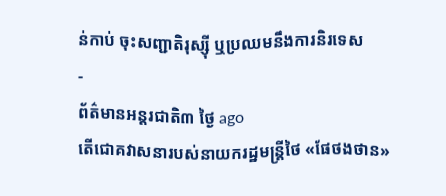ន់កាប់ ចុះសញ្ជាតិរុស្ស៊ី ឬប្រឈមនឹងការនិរទេស
-
ព័ត៌មានអន្ដរជាតិ៣ ថ្ងៃ ago
តើជោគវាសនារបស់នាយករដ្ឋមន្ត្រីថៃ «ផែថងថាន»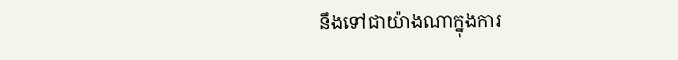នឹងទៅជាយ៉ាងណាក្នុងការ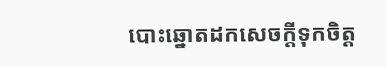បោះឆ្នោតដកសេចក្តីទុកចិត្ត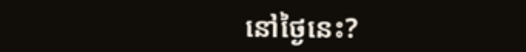នៅថ្ងៃនេះ?